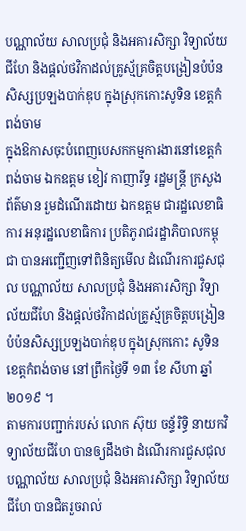បណ្ណាល័យ សាលប្រជុំ និងអគារសិក្សា វិទ្យាល័យជីហែ និងផ្តល់ថវិកាដល់គ្រូស្ម័គ្រចិត្តបង្រៀនបំប៉នសិស្សប្រឡងបាក់ឌុប ក្នុងស្រុកកោះសូទិន ខេត្តកំពង់ចាម
ក្នុងឱកាសចុះបំពេញបេសកកម្មការងារនៅខេត្តកំពង់ចាម ឯកឧត្តម ខៀវ កាញារីទ្ធ រដ្ឋមន្ត្រី ក្រសួង ព័ត៌មាន រួមដំណើរដោយ ឯកឧត្តម ជារដ្ឋលេខាធិការ អនុរដ្ឋលេខាធិការ ប្រតិភូរាជរដ្ឋាភិបាលកម្ពុជា បានអញ្ជើញទៅពិនិត្យមើល ដំណើរការជួសជុល បណ្ណាល័យ សាលប្រជុំ និងអគារសិក្សា វិទ្យាល័យជីហែ និងផ្តល់ថវិកាដល់គ្រូស្ម័គ្រចិត្តបង្រៀនបំប៉នសិស្សប្រឡងបាក់ឌុប ក្នុងស្រុកកោះ សូទិន ខេត្តកំពង់ចាម នៅព្រឹកថ្ងៃទី ១៣ ខែ សីហា ឆ្នាំ ២០១៩ ។
តាមការបញ្ជាក់របស់ លោក ស៊ុយ ចន្ទ័រិទ្ធិ នាយកវិទ្យាល័យជីហែ បានឲ្យដឹងថា ដំណើរការជួសជុលបណ្ណាល័យ សាលប្រជុំ និងអគារសិក្សា វិទ្យាល័យជីហែ បានជិតរួចរាល់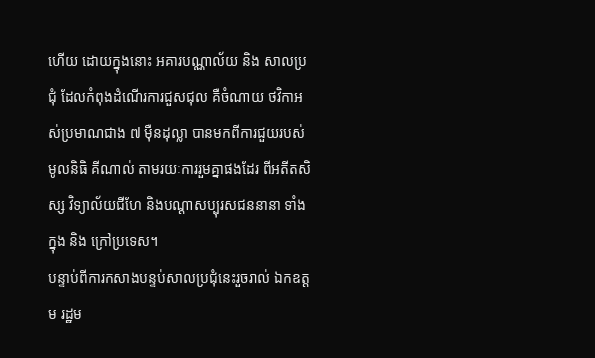ហើយ ដោយក្នុងនោះ អគារបណ្ណាល័យ និង សាលប្រជុំ ដែលកំពុងដំណើរការជួសជុល គឺចំណាយ ថវិកាអស់ប្រមាណជាង ៧ ម៉ឺនដុល្លា បានមកពីការជួយរបស់ មូលនិធិ គីណាល់ តាមរយៈការរួមគ្នាផងដែរ ពីអតីតសិស្ស វិទ្យាល័យជីហែ និងបណ្តាសប្បុរសជននានា ទាំងក្នុង និង ក្រៅប្រទេស។
បន្ទាប់ពីការកសាងបន្ទប់សាលប្រជុំនេះរួចរាល់ ឯកឧត្តម រដ្ឋម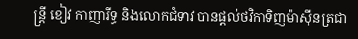ន្ត្រី ខៀវ កាញារីទ្ធ និងលោកជំទាវ បានផ្តល់ថវិកាទិញម៉ាស៊ីនត្រជា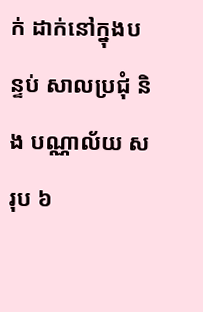ក់ ដាក់នៅក្នុងបន្ទប់ សាលប្រជុំ និង បណ្ណាល័យ សរុប ៦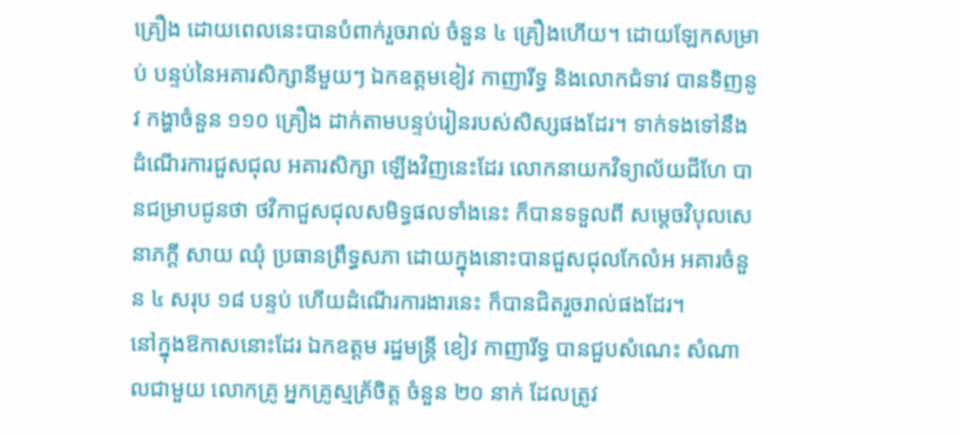គ្រឿង ដោយពេលនេះបានបំពាក់រួចរាល់ ចំនួន ៤ គ្រឿងហើយ។ ដោយឡែកសម្រាប់ បន្ទប់នៃអគារសិក្សានីមួយៗ ឯកឧត្តមខៀវ កាញារីទ្ធ និងលោកជំទាវ បានទិញនូវ កង្ហាចំនួន ១១០ គ្រឿង ដាក់តាមបន្ទប់រៀនរបស់សិស្សផងដែរ។ ទាក់ទងទៅនឹងដំណើរការជួសជុល អគារសិក្សា ឡើងវិញនេះដែរ លោកនាយកវិទ្យាល័យជីហែ បានជម្រាបជូនថា ថវិកាជួសជុលសមិទ្ធផលទាំងនេះ ក៏បានទទួលពី សម្តេចវិបុលសេនាភក្តី សាយ ឈុំ ប្រធានព្រឹទ្ធសភា ដោយក្នុងនោះបានជួសជុលកែលំអ អគារចំនួន ៤ សរុប ១៨ បន្ទប់ ហើយដំណើរការងារនេះ ក៏បានជិតរួចរាល់ផងដែរ។
នៅក្នុងឱកាសនោះដែរ ឯកឧត្តម រដ្ឋមន្ត្រី ខៀវ កាញារីទ្ធ បានជួបសំណេះ សំណាលជាមួយ លោកគ្រូ អ្នកគ្រូស្មគ្រ័ចិត្ត ចំនួន ២០ នាក់ ដែលត្រូវ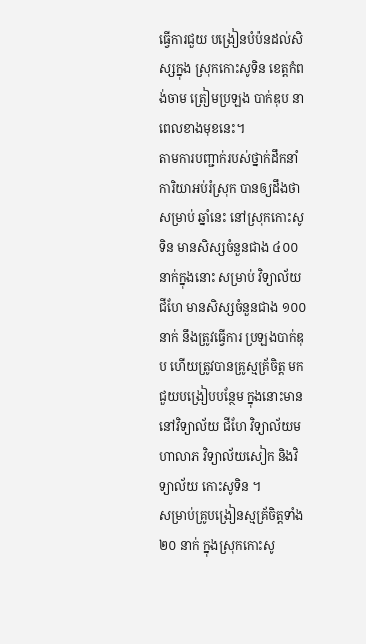ធ្វើការជួយ បង្រៀនបំប៉នដល់សិស្សក្នុង ស្រុកកោះសូទិន ខេត្តកំពង់ចាម ត្រៀមប្រឡង បាក់ឌុប នាពេលខាងមុខនេះ។
តាមការបញ្ជាក់របស់ថ្នាក់ដឹកនាំការិយាអប់រំស្រុក បានឲ្យដឹងថាសម្រាប់ ឆ្នាំនេះ នៅស្រុកកោះសូទិន មានសិស្សចំនួនជាង ៤០០ នាក់ក្នុងនោះ សម្រាប់ វិទ្យាល័យ ជីហែ មានសិស្សចំនួនជាង ១០០ នាក់ នឹងត្រូវធ្វើការ ប្រឡងបាក់ឌុប ហើយត្រូវបានគ្រូស្មគ្រ័ចិត្ត មកជួយបង្រៀបបន្ថែម ក្នុងនោះមាន នៅវិទ្យាល័យ ជីហែ វិទ្យាល័យមហាលាភ វិទ្យាល័យសៀក និងវិទ្យាល័យ កោះសូទិន ។
សម្រាប់គ្រូបង្រៀនស្មគ្រ័ចិត្តទាំង ២០ នាក់ ក្នុងស្រុកកោះសូ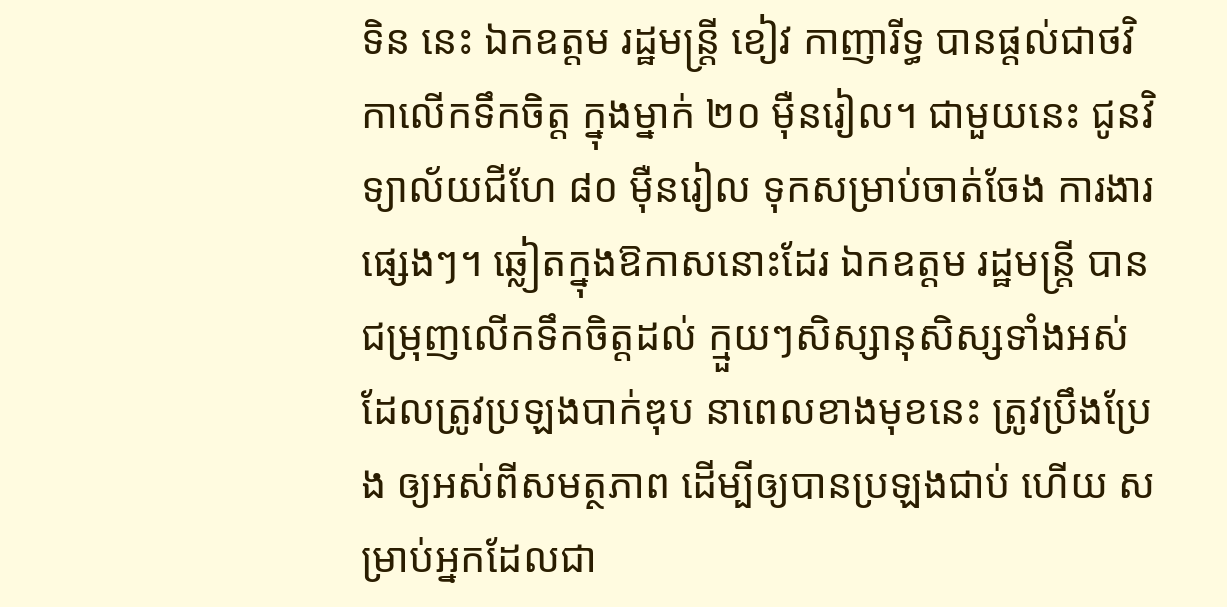ទិន នេះ ឯកឧត្តម រដ្ឋមន្ត្រី ខៀវ កាញារីទ្ធ បានផ្តល់ជាថវិកាលើកទឹកចិត្ត ក្នុងម្នាក់ ២០ ម៉ឺនរៀល។ ជាមួយនេះ ជូនវិទ្យាល័យជីហែ ៨០ ម៉ឺនរៀល ទុកសម្រាប់ចាត់ចែង ការងារ ផ្សេងៗ។ ឆ្លៀតក្នុងឱកាសនោះដែរ ឯកឧត្តម រដ្ឋមន្ត្រី បានជម្រុញលើកទឹកចិត្តដល់ ក្មួយៗសិស្សានុសិស្សទាំងអស់ ដែលត្រូវប្រឡងបាក់ឌុប នាពេលខាងមុខនេះ ត្រូវប្រឹងប្រែង ឲ្យអស់ពីសមត្ថភាព ដើម្បីឲ្យបានប្រឡងជាប់ ហើយ សម្រាប់អ្នកដែលជា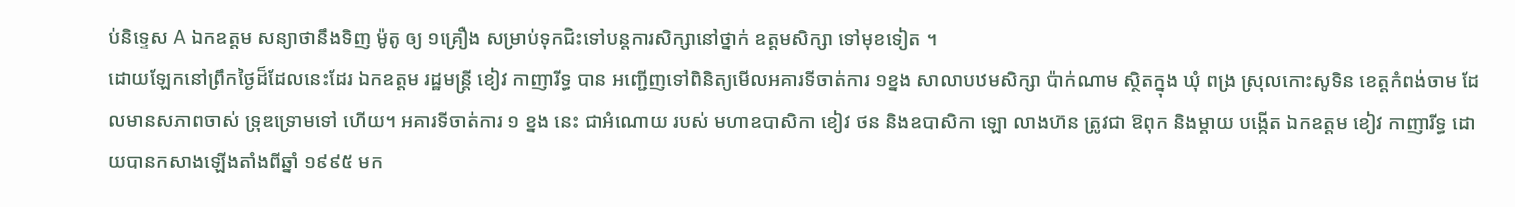ប់និទ្ទេស A ឯកឧត្តម សន្យាថានឹងទិញ ម៉ូតូ ឲ្យ ១គ្រឿង សម្រាប់ទុកជិះទៅបន្តការសិក្សានៅថ្នាក់ ឧត្តមសិក្សា ទៅមុខទៀត ។
ដោយឡែកនៅព្រឹកថ្ងៃដ៏ដែលនេះដែរ ឯកឧត្តម រដ្ឋមន្ត្រី ខៀវ កាញារីទ្ធ បាន អញ្ជើញទៅពិនិត្យមើលអគារទីចាត់ការ ១ខ្នង សាលាបឋមសិក្សា ប៉ាក់ណាម ស្ថិតក្នុង ឃុំ ពង្រ ស្រុលកោះសូទិន ខេត្តកំពង់ចាម ដែលមានសភាពចាស់ ទ្រុឌទ្រោមទៅ ហើយ។ អគារទីចាត់ការ ១ ខ្នង នេះ ជាអំណោយ របស់ មហាឧបាសិកា ខៀវ ថន និងឧបាសិកា ឡោ លាងហ៊ន ត្រូវជា ឱពុក និងម្តាយ បង្កើត ឯកឧត្តម ខៀវ កាញារីទ្ធ ដោយបានកសាងឡើងតាំងពីឆ្នាំ ១៩៩៥ មក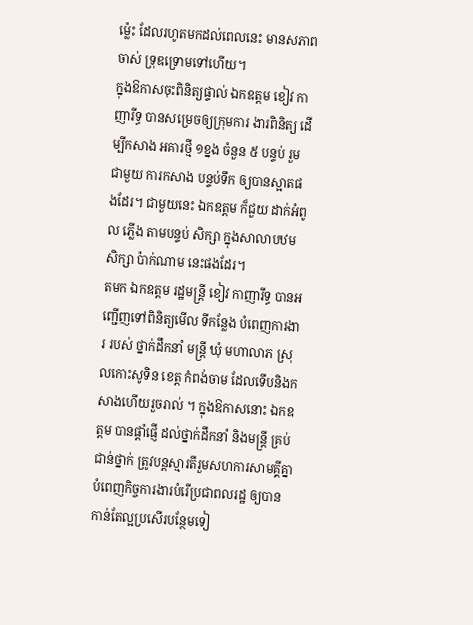ម្ល៉េះ ដែលរហូតមកដល់ពេលនេះ មានសភាព ចាស់ ទ្រុឌទ្រោមទៅហើយ។
ក្នុងឱកាសចុះពិនិត្យផ្ទាល់ ឯកឧត្តម ខៀវ កាញារីទ្ធ បានសម្រេចឲ្យក្រុមការ ងារពិនិត្យ ដើម្បីកសាង អគារថ្មី ១ខ្នង ចំនួន ៥ បន្ទប់ រួមជាមួយ ការកសាង បន្ទប់ទឹក ឲ្យបានស្អាតផងដែរ។ ជាមួយនេះ ឯកឧត្តម ក៏ជួយ ដាក់អំពូល ភ្លើង តាមបន្ទប់ សិក្សា ក្នុងសាលាបឋមសិក្សា ប៉ាក់ណាម នេះផងដែរ។
តមក ឯកឧត្តម រដ្ឋមន្ត្រី ខៀវ កាញារីទ្ធ បានអញ្ជើញទៅពិនិត្យមើល ទីកន្លែង បំពេញការងារ របស់ ថ្នាក់ដឹកនាំ មន្ត្រី ឃុំ មហាលាភ ស្រុលកោះសូទិន ខេត្ត កំពង់ចាម ដែលទើបនិងកសាងហើយរួចរាល់ ។ ក្នុងឱកាសនោះ ឯកឧត្តម បានផ្តាំផ្ញើ ដល់ថ្នាក់ដឹកនាំ និងមន្ត្រី គ្រប់ជាន់ថ្នាក់ ត្រូវបន្តស្មារតីរួមសហការសាមគ្គីគ្នា បំពេញកិច្ចការងារបំរើប្រជាពលរដ្ឋ ឲ្យបានកាន់តែល្អប្រសើរបន្ថែមទៀ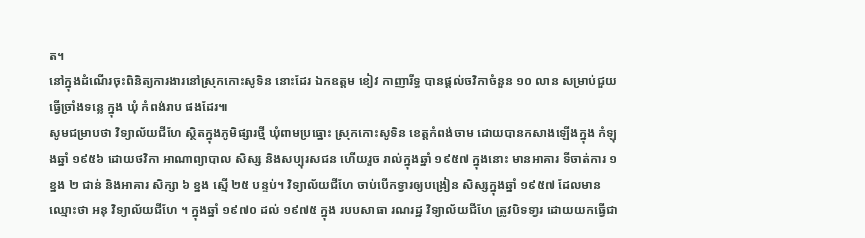ត។
នៅក្នុងដំណើរចុះពិនិត្យការងារនៅស្រុកកោះសូទិន នោះដែរ ឯកឧត្តម ខៀវ កាញារីទ្ធ បានផ្តល់ចវិកាចំនួន ១០ លាន សម្រាប់ជួយធ្វើច្រាំងទន្លេ ក្នុង ឃុំ កំពង់រាប ផងដែរ៕
សូមជម្រាបថា វិទ្យាល័យជីហែ ស្ថិតក្នុងភូមិផ្សារថ្មី ឃុំពាមប្រធ្នោះ ស្រុកកោះសូទិន ខេត្តកំពង់ចាម ដោយបានកសាងឡើងក្នុង កំឡុងឆ្នាំ ១៩៥៦ ដោយថវិកា អាណាព្យាបាល សិស្ស និងសប្បុរសជន ហើយរួច រាល់ក្នុងឆ្នាំ ១៩៥៧ ក្នុងនោះ មានអាគារ ទីចាត់ការ ១ ខ្នង ២ ជាន់ និងអាគារ សិក្សា ៦ ខ្នង ស្មើ ២៥ បន្ទប់។ វិទ្យាល័យជីហែ ចាប់បើកទ្វារឲ្យបង្រៀន សិស្សក្នុងឆ្នាំ ១៩៥៧ ដែលមាន ឈ្មោះថា អនុ វិទ្យាល័យជីហែ ។ ក្នុងឆ្នាំ ១៩៧០ ដល់ ១៩៧៥ ក្នុង របបសាធា រណរដ្ឋ វិទ្យាល័យជីហែ ត្រូវបិទទា្វរ ដោយយកធ្វើជា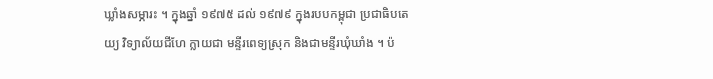ឃ្លាំងសម្ភារះ ។ ក្នុងឆ្នាំ ១៩៧៥ ដល់ ១៩៧៩ ក្នុងរបបកម្ពុជា ប្រជាធិបតេយ្យ វិទ្យាល័យជីហែ ក្លាយជា មន្ទីរពេទ្យស្រុក និងជាមន្ទីរឃុំឃាំង ។ ប៉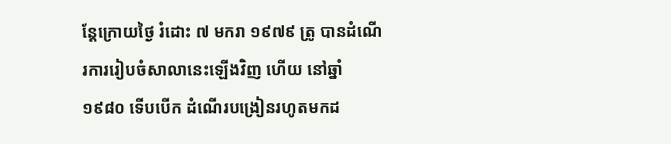ន្តែក្រោយថ្ងៃ រំដោះ ៧ មករា ១៩៧៩ ត្រូ បានដំណើរការរៀបចំសាលានេះឡើងវិញ ហើយ នៅឆ្នាំ ១៩៨០ ទើបបើក ដំណើរបង្រៀនរហូតមកដ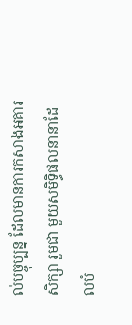ល់បច្ចុប្បន្ន ដែលមានការកសាងអគារសិក្សា រួមជា មួយសមិទ្ធិផលនានាដែលបំ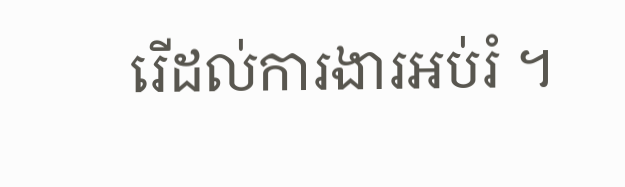រើដល់ការងារអប់រំ ។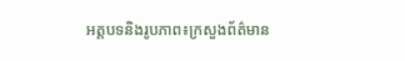អត្តបទនិងរូបភាព៖ក្រសួងព័ត៌មាន